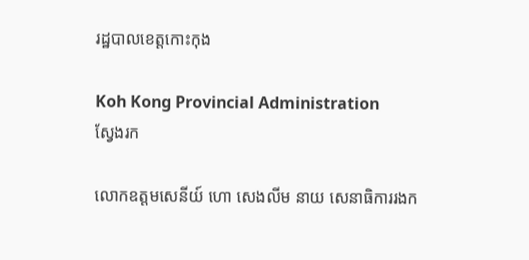រដ្ឋបាលខេត្តកោះកុង

Koh Kong Provincial Administration
ស្វែងរក

លោកឧត្តមសេនីយ៍ ហោ សេងលីម នាយ សេនាធិការរងក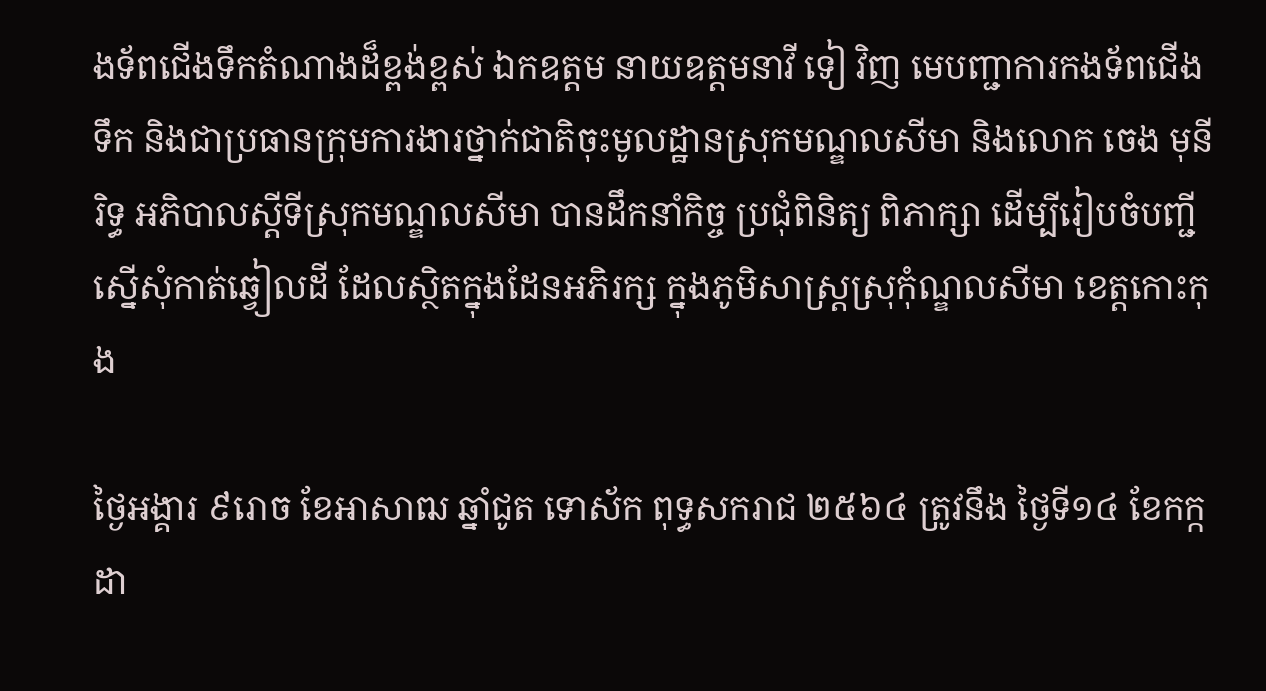ងទ័ពជើងទឹកតំណាងដ៏ខ្ពង់ខ្ពស់ ឯកឧត្តម នាយឧត្តមនាវី ទៀ វិញ មេបញ្ជាការកងទ័ពជើងទឹក និងជាប្រធានក្រុមការងារថ្នាក់ជាតិចុះមូលដ្ឋានស្រុកមណ្ឌលសីមា និងលោក ចេង មុនីរិទ្ធ អភិបាលស្ដីទីស្រុកមណ្ឌលសីមា បានដឹកនាំកិច្ច ប្រជុំពិនិត្យ ពិភាក្សា ដើម្បីរៀបចំបញ្ជីស្នើសុំកាត់ឆ្វៀលដី ដែលស្ថិតក្នុងដែនអភិរក្ស ក្នុងភូមិសាស្ត្រស្រុកុំណ្ឌលសីមា ខេត្តកោះកុង

ថ្ងៃអង្គារ ៩រោច ខែអាសាឍ ឆ្នាំជូត ទោស័ក ពុទ្ធសករាជ ២៥៦៤ ត្រូវនឹង ថ្ងៃទី១៤ ខែកក្កដា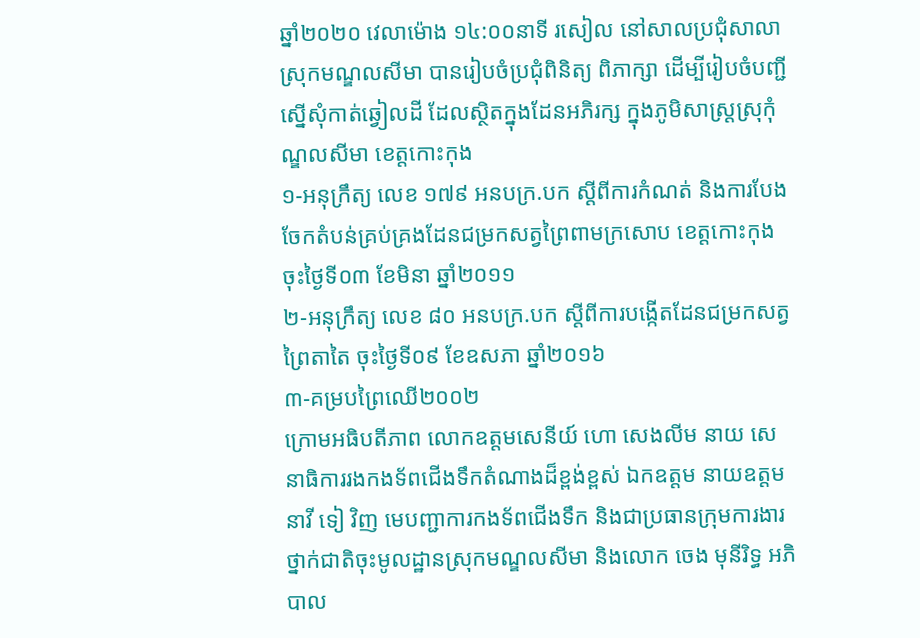ឆ្នាំ២០២០ វេលាម៉ោង ១៤:០០នាទី រសៀល នៅសាលប្រជុំសាលាស្រុកមណ្ឌលសីមា បានរៀបចំប្រជុំពិនិត្យ ពិភាក្សា ដើម្បីរៀបចំបញ្ជីស្នើសុំកាត់ឆ្វៀលដី ដែលស្ថិតក្នុងដែនអភិរក្ស ក្នុងភូមិសាស្ត្រស្រុកុំណ្ឌលសីមា ខេត្តកោះកុង
១-អនុក្រឹត្យ លេខ ១៧៩ អនបក្រ.បក ស្តីពីការកំណត់ និងការបែងចែកតំបន់គ្រប់គ្រងដែនជម្រកសត្វព្រៃពាមក្រសោប ខេត្តកោះកុង ចុះថ្ងៃទី០៣ ខែមិនា ឆ្នាំ២០១១
២-អនុក្រឹត្យ លេខ ៨០ អនបក្រ.បក ស្តីពីការបង្កើតដែនជម្រកសត្វព្រៃតាតៃ ចុះថ្ងៃទី០៩ ខែឧសភា ឆ្នាំ២០១៦
៣-គម្របព្រៃឈើ២០០២
ក្រោមអធិបតីភាព លោកឧត្តមសេនីយ៍ ហោ សេងលីម នាយ សេនាធិការរងកងទ័ពជើងទឹកតំណាងដ៏ខ្ពង់ខ្ពស់ ឯកឧត្តម នាយឧត្តមនាវី ទៀ វិញ មេបញ្ជាការកងទ័ពជើងទឹក និងជាប្រធានក្រុមការងារថ្នាក់ជាតិចុះមូលដ្ឋានស្រុកមណ្ឌលសីមា និងលោក ចេង មុនីរិទ្ធ អភិបាល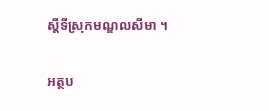ស្ដីទីស្រុកមណ្ឌលសីមា ។

អត្ថប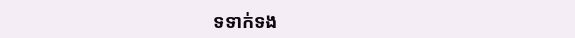ទទាក់ទង